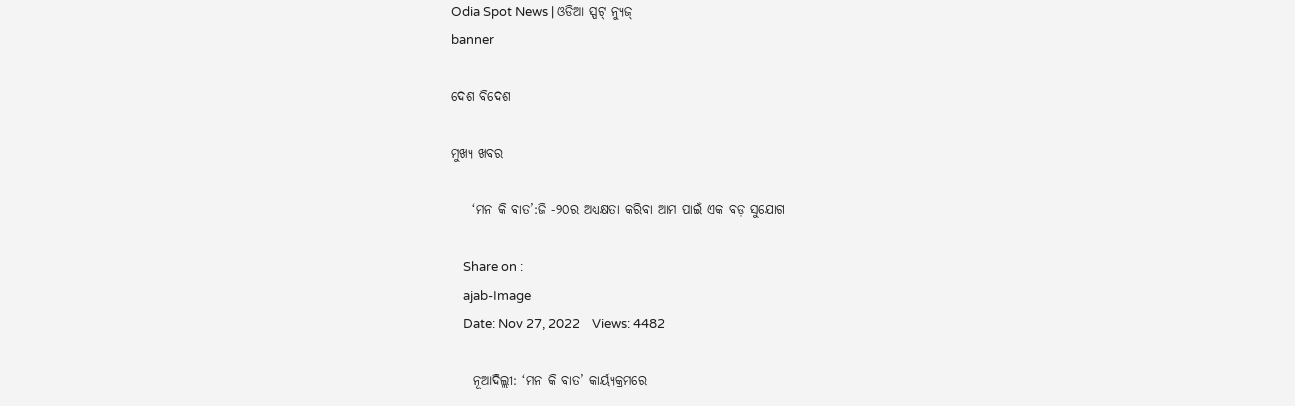Odia Spot News | ଓଡିଆ ସ୍ପଟ୍ ନ୍ୟୁଜ୍
banner

ଦେଶ ବିଦେଶ

ମୁଖ୍ୟ ଖବର

    ‘ମନ କି ବାତ’:ଜି -୨୦ର ଅଧ୍ୟକ୍ଷତା କରିବା ଆମ ପାଇଁ ଏକ ବଡ଼ ସୁଯୋଗ

    Share on :
    ajab-Image
    Date: Nov 27, 2022    Views: 4482

    ନୂଆଦିଲ୍ଲୀ: ‘ମନ କି ବାତ’ କାର୍ୟ୍ୟକ୍ରମରେ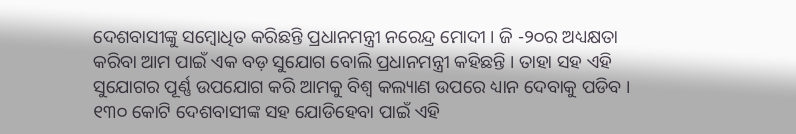ଦେଶବାସୀଙ୍କୁ ସମ୍ବୋଧିତ କରିଛନ୍ତି ପ୍ରଧାନମନ୍ତ୍ରୀ ନରେନ୍ଦ୍ର ମୋଦୀ । ଜି -୨୦ର ଅଧ୍ୟକ୍ଷତା କରିବା ଆମ ପାଇଁ ଏକ ବଡ଼ ସୁଯୋଗ ବୋଲି ପ୍ରଧାନମନ୍ତ୍ରୀ କହିଛନ୍ତି । ତାହା ସହ ଏହି ସୁଯୋଗର ପୂର୍ଣ୍ଣ ଉପଯୋଗ କରି ଆମକୁ ବିଶ୍ୱ କଲ୍ୟାଣ ଉପରେ ଧ୍ୟାନ ଦେବାକୁ ପଡିବ । ୧୩୦ କୋଟି ଦେଶବାସୀଙ୍କ ସହ ଯୋଡିହେବା ପାଇଁ ଏହି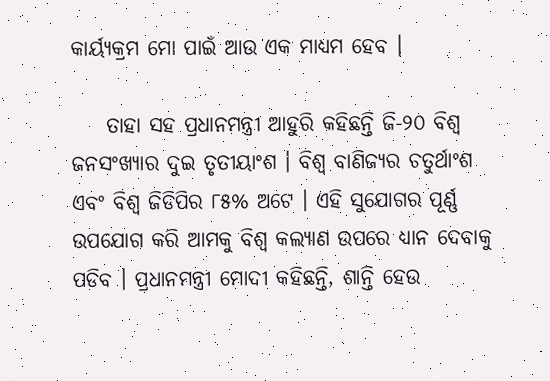କାର୍ୟ୍ୟକ୍ରମ ମୋ ପାଇଁ ଆଉ ଏକ ମାଧ୍ୟମ ହେବ ।

    ତାହା ସହ ପ୍ରଧାନମନ୍ତ୍ରୀ ଆହୁରି କହିଛନ୍ତି ଜି-୨୦ ବିଶ୍ୱ ଜନସଂଖ୍ୟାର ଦୁଇ ତୃତୀୟାଂଶ । ବିଶ୍ୱ ବାଣିଜ୍ୟର ଚତୁର୍ଥାଂଶ ଏବଂ ବିଶ୍ୱ ଜିଡିପିର ୮୫% ଅଟେ । ଏହି ସୁଯୋଗର ପୂର୍ଣ୍ଣ ଉପଯୋଗ କରି ଆମକୁ ବିଶ୍ୱ କଲ୍ୟାଣ ଉପରେ ଧ୍ୟାନ ଦେବାକୁ ପଡିବ । ପ୍ରଧାନମନ୍ତ୍ରୀ ମୋଦୀ କହିଛନ୍ତି, ଶାନ୍ତି ହେଉ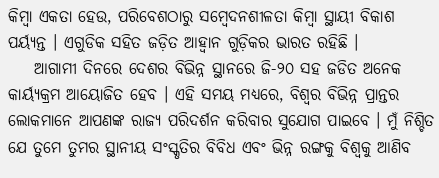କିମ୍ବା ଏକତା ହେଉ, ପରିବେଶଠାରୁ ସମ୍ବେଦନଶୀଳତା କିମ୍ବା ସ୍ଥାୟୀ ବିକାଶ ପର୍ୟ୍ୟନ୍ତ । ଏଗୁଡିକ ସହିତ ଜଡ଼ିତ ଆହ୍ୱାନ ଗୁଡ଼ିକର ଭାରତ ରହିଛି ।
    ଆଗାମୀ ଦିନରେ ଦେଶର ବିଭିନ୍ନ ସ୍ଥାନରେ ଜି-୨୦ ସହ ଜଡିତ ଅନେକ କାର୍ୟ୍ୟକ୍ରମ ଆୟୋଜିତ ହେବ । ଏହି ସମୟ ମଧ୍ୟରେ, ବିଶ୍ୱର ବିଭିନ୍ନ ପ୍ରାନ୍ତର ଲୋକମାନେ ଆପଣଙ୍କ ରାଜ୍ୟ ପରିଦର୍ଶନ କରିବାର ସୁଯୋଗ ପାଇବେ । ମୁଁ ନିଶ୍ଚିତ ଯେ ତୁମେ ତୁମର ସ୍ଥାନୀୟ ସଂସ୍କୃତିର ବିବିଧ ଏବଂ ଭିନ୍ନ ରଙ୍ଗକୁ ବିଶ୍ୱକୁ ଆଣିବ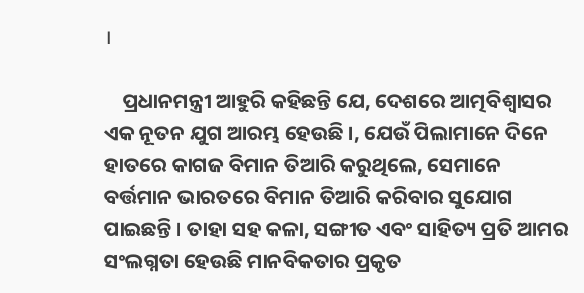।

    ପ୍ରଧାନମନ୍ତ୍ରୀ ଆହୁରି କହିଛନ୍ତି ଯେ, ଦେଶରେ ଆତ୍ମବିଶ୍ୱାସର ଏକ ନୂତନ ଯୁଗ ଆରମ୍ଭ ହେଉଛି ।, ଯେଉଁ ପିଲାମାନେ ଦିନେ ହାତରେ କାଗଜ ବିମାନ ତିଆରି କରୁଥିଲେ, ସେମାନେ ବର୍ତ୍ତମାନ ଭାରତରେ ବିମାନ ତିଆରି କରିବାର ସୁଯୋଗ ପାଇଛନ୍ତି । ତାହା ସହ କଳା, ସଙ୍ଗୀତ ଏବଂ ସାହିତ୍ୟ ପ୍ରତି ଆମର ସଂଲଗ୍ନତା ହେଉଛି ମାନବିକତାର ପ୍ରକୃତ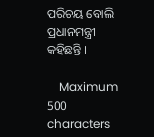ପରିଚୟ ବୋଲି ପ୍ରଧାନମନ୍ତ୍ରୀ କହିଛନ୍ତି ।

    Maximum 500 characters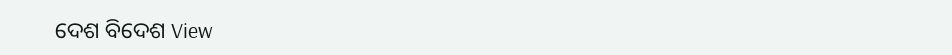ଦେଶ ବିଦେଶ View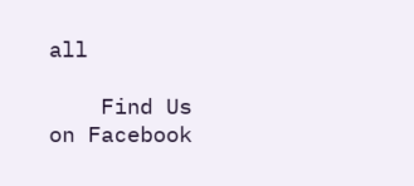all

    Find Us on Facebook